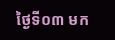ថ្ងៃទី០៣ មក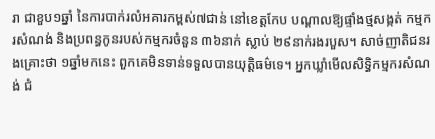រា ជាខួប១ឆ្នាំ នៃការបាក់រលំអគារកម្ពស់៧ជាន់ នៅខេត្តកែប បណ្ដាលឱ្យផ្ទាំងថ្មសង្កត់ កម្មករសំណង់ និងប្រពន្ធកូនរបស់កម្មករចំនួន ៣៦នាក់ ស្លាប់ ២៩នាក់រងរបួស។ សាច់ញាតិជនរងគ្រោះថា ១ឆ្នាំមកនេះ ពួកគេមិនទាន់ទទួលបានយុត្តិធម៌ទេ។ អ្នកឃ្លាំមើលសិទ្ធិកម្មករសំណង់ ជំ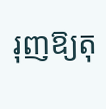រុញឱ្យតុ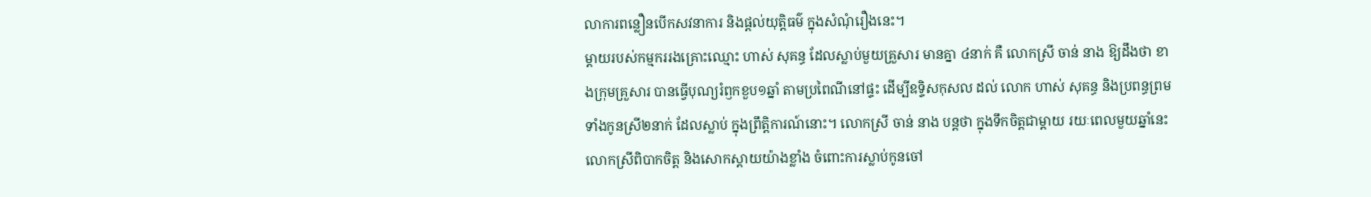លាការពន្លឿនបើកសវនាការ និងផ្ដល់យុត្តិធម៌ ក្នុងសំណុំរឿងនេះ។
ម្តាយរបស់កម្មកររងគ្រោះឈ្មោះ ហាស់ សុគន្ធ ដែលស្លាប់មួយគ្រួសារ មានគ្នា ៤នាក់ គឺ លោកស្រី ចាន់ នាង ឱ្យដឹងថា ខាងក្រុមគ្រួសារ បានធ្វើបុណ្យរំឭកខួប១ឆ្នាំ តាមប្រពៃណីនៅផ្ទះ ដើម្បីឧទ្ទិសកុសល ដល់ លោក ហាស់ សុគន្ធ និងប្រពន្ធព្រមទាំងកូនស្រី២នាក់ ដែលស្លាប់ ក្នុងព្រឹត្តិការណ៍នោះ។ លោកស្រី ចាន់ នាង បន្តថា ក្នុងទឹកចិត្តជាម្ដាយ រយៈពេលមួយឆ្នាំនេះ លោកស្រីពិបាកចិត្ត និងសោកស្ដាយយ៉ាងខ្លាំង ចំពោះការស្លាប់កូនចៅ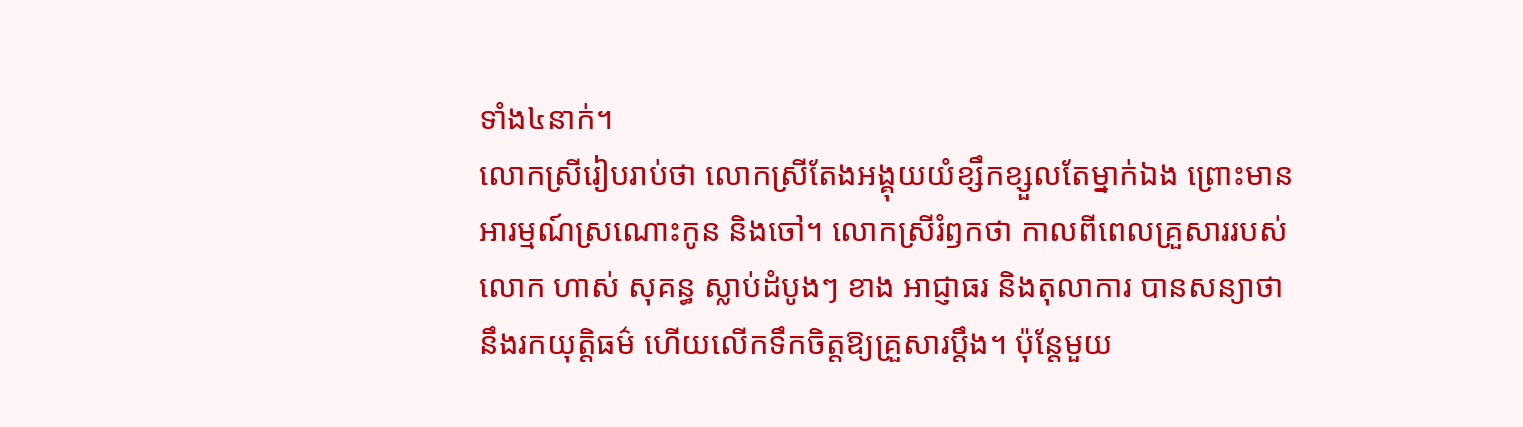ទាំង៤នាក់។
លោកស្រីរៀបរាប់ថា លោកស្រីតែងអង្គុយយំខ្សឹកខ្សួលតែម្នាក់ឯង ព្រោះមានអារម្មណ៍ស្រណោះកូន និងចៅ។ លោកស្រីរំឭកថា កាលពីពេលគ្រួសាររបស់ លោក ហាស់ សុគន្ធ ស្លាប់ដំបូងៗ ខាង អាជ្ញាធរ និងតុលាការ បានសន្យាថា នឹងរកយុត្តិធម៌ ហើយលើកទឹកចិត្តឱ្យគ្រួសារប្ដឹង។ ប៉ុន្តែមួយ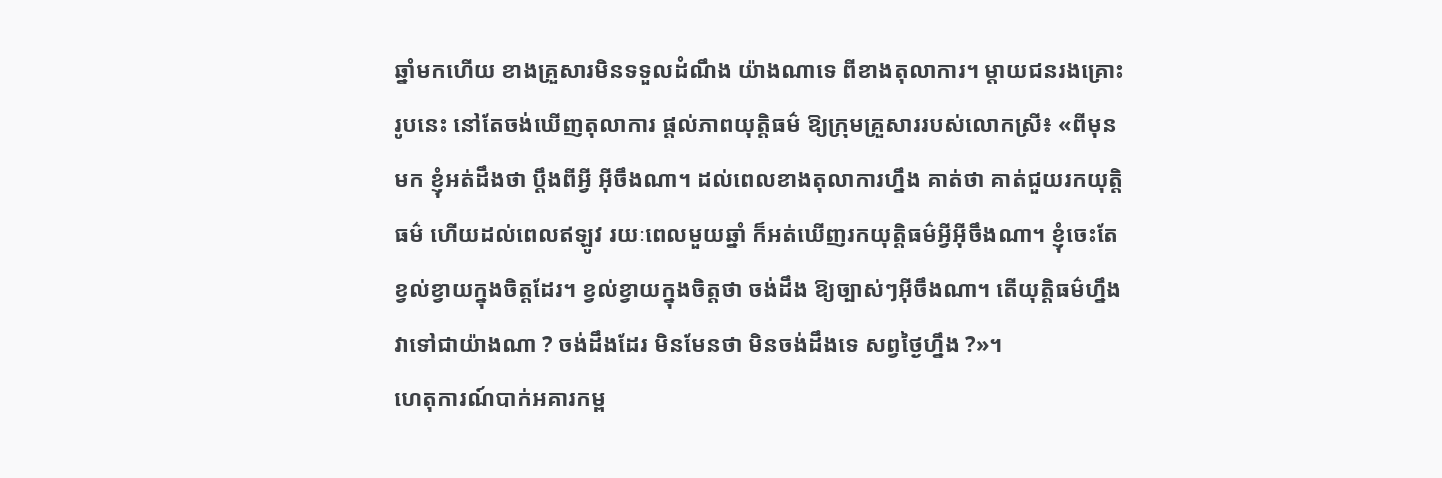ឆ្នាំមកហើយ ខាងគ្រួសារមិនទទួលដំណឹង យ៉ាងណាទេ ពីខាងតុលាការ។ ម្ដាយជនរងគ្រោះរូបនេះ នៅតែចង់ឃើញតុលាការ ផ្ដល់ភាពយុត្តិធម៌ ឱ្យក្រុមគ្រួសាររបស់លោកស្រី៖ «ពីមុនមក ខ្ញុំអត់ដឹងថា ប្ដឹងពីអ្វី អ៊ីចឹងណា។ ដល់ពេលខាងតុលាការហ្នឹង គាត់ថា គាត់ជួយរកយុត្តិធម៌ ហើយដល់ពេលឥឡូវ រយៈពេលមួយឆ្នាំ ក៏អត់ឃើញរកយុត្តិធម៌អ្វីអ៊ីចឹងណា។ ខ្ញុំចេះតែខ្វល់ខ្វាយក្នុងចិត្តដែរ។ ខ្វល់ខ្វាយក្នុងចិត្តថា ចង់ដឹង ឱ្យច្បាស់ៗអ៊ីចឹងណា។ តើយុត្តិធម៌ហ្នឹង វាទៅជាយ៉ាងណា ? ចង់ដឹងដែរ មិនមែនថា មិនចង់ដឹងទេ សព្វថ្ងៃហ្នឹង ?»។
ហេតុការណ៍បាក់អគារកម្ព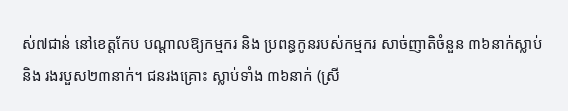ស់៧ជាន់ នៅខេត្តកែប បណ្ដាលឱ្យកម្មករ និង ប្រពន្ធកូនរបស់កម្មករ សាច់ញាតិចំនួន ៣៦នាក់ស្លាប់ និង រងរបួស២៣នាក់។ ជនរងគ្រោះ ស្លាប់ទាំង ៣៦នាក់ (ស្រី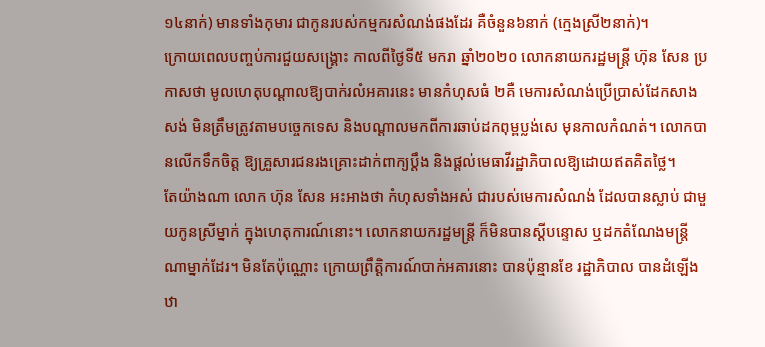១៤នាក់) មានទាំងកុមារ ជាកូនរបស់កម្មករសំណង់ផងដែរ គឺចំនួន៦នាក់ (ក្មេងស្រី២នាក់)។
ក្រោយពេលបញ្ចប់ការជួយសង្គ្រោះ កាលពីថ្ងៃទី៥ មករា ឆ្នាំ២០២០ លោកនាយករដ្ឋមន្ត្រី ហ៊ុន សែន ប្រកាសថា មូលហេតុបណ្ដាលឱ្យបាក់រលំអគារនេះ មានកំហុសធំ ២គឺ មេការសំណង់ប្រើប្រាស់ដែកសាងសង់ មិនត្រឹមត្រូវតាមបច្ចេកទេស និងបណ្ដាលមកពីការឆាប់ដកពុម្ពប្លង់សេ មុនកាលកំណត់។ លោកបានលើកទឹកចិត្ត ឱ្យគ្រួសារជនរងគ្រោះដាក់ពាក្យប្ដឹង និងផ្ដល់មេធាវីរដ្ឋាភិបាលឱ្យដោយឥតគិតថ្លៃ។
តែយ៉ាងណា លោក ហ៊ុន សែន អះអាងថា កំហុសទាំងអស់ ជារបស់មេការសំណង់ ដែលបានស្លាប់ ជាមួយកូនស្រីម្នាក់ ក្នុងហេតុការណ៍នោះ។ លោកនាយករដ្ឋមន្ត្រី ក៏មិនបានស្ដីបន្ទោស ឬដកតំណែងមន្ត្រីណាម្នាក់ដែរ។ មិនតែប៉ុណ្ណោះ ក្រោយព្រឹត្តិការណ៍បាក់អគារនោះ បានប៉ុន្មានខែ រដ្ឋាភិបាល បានដំឡើងឋា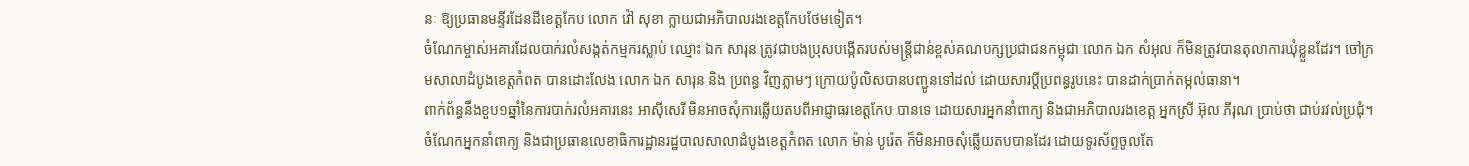នៈ ឱ្យប្រធានមន្ទីរដែនដីខេត្តកែប លោក វ៉ៅ សុខា ក្លាយជាអភិបាលរងខេត្តកែបថែមទៀត។
ចំណែកម្ចាស់អគារដែលបាក់រលំសង្កត់កម្មករស្លាប់ ឈ្មោះ ឯក សារុន ត្រូវជាបងប្រុសបង្កើតរបស់មន្ត្រីជាន់ខ្ពស់គណបក្សប្រជាជនកម្ពុជា លោក ឯក សំអុល ក៏មិនត្រូវបានតុលាការឃុំខ្លួនដែរ។ ចៅក្រមសាលាដំបូងខេត្តកំពត បានដោះលែង លោក ឯក សារុន និង ប្រពន្ធ វិញភ្លាមៗ ក្រោយប៉ូលិសបានបញ្ជូនទៅដល់ ដោយសារប្ដីប្រពន្ធរូបនេះ បានដាក់ប្រាក់តម្កល់ធានា។
ពាក់ព័ន្ធនឹងខួប១ឆ្នាំនៃការបាក់រលំអគារនេះ អាស៊ីសេរី មិនអាចសុំការឆ្លើយតបពីអាជ្ញាធរខេត្តកែប បានទេ ដោយសារអ្នកនាំពាក្យ និងជាអភិបាលរងខេត្ត អ្នកស្រី អ៊ុល ភីរុណ ប្រាប់ថា ជាប់រវល់ប្រជុំ។ ចំណែកអ្នកនាំពាក្យ និងជាប្រធានលេខាធិការដ្ឋានរដ្ឋបាលសាលាដំបូងខេត្តកំពត លោក ម៉ាន់ បូរ៉េត ក៏មិនអាចសុំឆ្លើយតបបានដែរ ដោយទូរស័ព្ទចូលតែ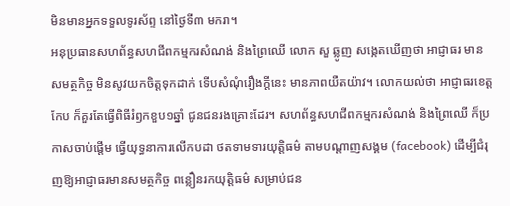មិនមានអ្នកទទួលទូរស័ព្ទ នៅថ្ងៃទី៣ មករា។
អនុប្រធានសហព័ន្ធសហជីពកម្មករសំណង់ និងព្រៃឈើ លោក សួ ឆ្លូញ សង្កេតឃើញថា អាជ្ញាធរ មានសមត្ថកិច្ច មិនសូវយកចិត្តទុកដាក់ ទើបសំណុំរឿងក្ដីនេះ មានភាពយឺតយ៉ាវ។ លោកយល់ថា អាជ្ញាធរខេត្តកែប ក៏គួរតែធ្វើពិធីរំឭកខួប១ឆ្នាំ ជូនជនរងគ្រោះដែរ។ សហព័ន្ធសហជីពកម្មករសំណង់ និងព្រៃឈើ ក៏ប្រកាសចាប់ផ្ដើម ធ្វើយុទ្ធនាការលើកបដា ថតទាមទារយុត្តិធម៌ តាមបណ្ដាញសង្គម (facebook) ដើម្បីជំរុញឱ្យអាជ្ញាធរមានសមត្ថកិច្ច ពន្លឿនរកយុត្តិធម៌ សម្រាប់ជន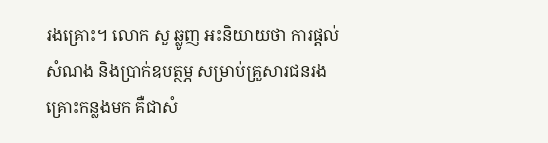រងគ្រោះ។ លោក សួ ឆ្លូញ អះនិយាយថា ការផ្ដល់សំណង និងប្រាក់ឧបត្ថម្ភ សម្រាប់គ្រួសារជនរងគ្រោះកន្លងមក គឺជាសំ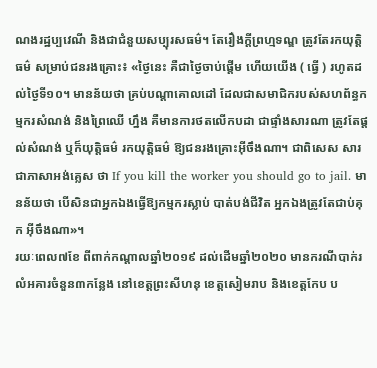ណងរដ្ឋប្បវេណី និងជាជំនួយសប្បុរសធម៌។ តែរឿងក្ដីព្រហ្មទណ្ឌ ត្រូវតែរកយុត្តិធម៌ សម្រាប់ជនរងគ្រោះ៖ «ថ្ងៃនេះ គឺជាថ្ងៃចាប់ផ្ដើម ហើយយើង ( ធ្វើ ) រហូតដល់ថ្ងៃទី១០។ មានន័យថា គ្រប់បណ្ដាគោលដៅ ដែលជាសមាជិករបស់សហព័ន្ធកម្មករសំណង់ និងព្រៃឈើ ហ្នឹង គឺមានការថតលើកបដា ជាផ្ទាំងសារណា ត្រូវតែផ្ដល់សំណង់ ឬក៏យុត្តិធម៌ រកយុត្តិធម៌ ឱ្យជនរងគ្រោះអ៊ីចឹងណា។ ជាពិសេស សារជាភាសាអង់គ្លេស ថា If you kill the worker you should go to jail. មានន័យថា បើសិនជាអ្នកឯងធ្វើឱ្យកម្មករស្លាប់ បាត់បង់ជីវិត អ្នកឯងត្រូវតែជាប់គុក អ៊ីចឹងណា»។
រយៈពេល៧ខែ ពីពាក់កណ្ដាលឆ្នាំ២០១៩ ដល់ដើមឆ្នាំ២០២០ មានករណីបាក់រលំអគារចំនួន៣កន្លែង នៅខេត្តព្រះសីហនុ ខេត្តសៀមរាប និងខេត្តកែប ប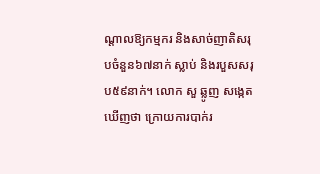ណ្ដាលឱ្យកម្មករ និងសាច់ញាតិសរុបចំនួន៦៧នាក់ ស្លាប់ និងរបួសសរុប៥៩នាក់។ លោក សួ ឆ្លូញ សង្កេតឃើញថា ក្រោយការបាក់រ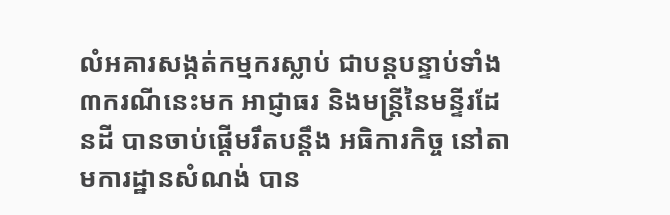លំអគារសង្កត់កម្មករស្លាប់ ជាបន្តបន្ទាប់ទាំង៣ករណីនេះមក អាជ្ញាធរ និងមន្ត្រីនៃមន្ទីរដែនដី បានចាប់ផ្ដើមរឹតបន្តឹង អធិការកិច្ច នៅតាមការដ្ឋានសំណង់ បាន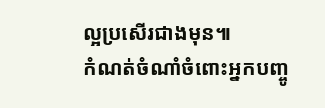ល្អប្រសើរជាងមុន៕
កំណត់ចំណាំចំពោះអ្នកបញ្ចូ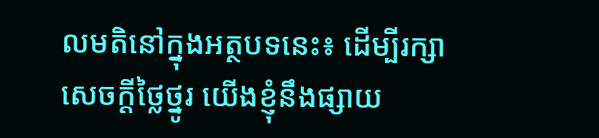លមតិនៅក្នុងអត្ថបទនេះ៖ ដើម្បីរក្សាសេចក្ដីថ្លៃថ្នូរ យើងខ្ញុំនឹងផ្សាយ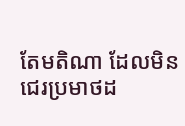តែមតិណា ដែលមិនជេរប្រមាថដ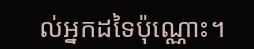ល់អ្នកដទៃប៉ុណ្ណោះ។